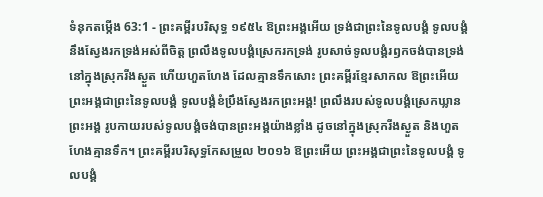ទំនុកតម្កើង 63:1 - ព្រះគម្ពីរបរិសុទ្ធ ១៩៥៤ ឱព្រះអង្គអើយ ទ្រង់ជាព្រះនៃទូលបង្គំ ទូលបង្គំនឹងស្វែងរកទ្រង់អស់ពីចិត្ត ព្រលឹងទូលបង្គំស្រេករកទ្រង់ រូបសាច់ទូលបង្គំរឭកចង់បានទ្រង់ នៅក្នុងស្រុករីងស្ងួត ហើយហួតហែង ដែលគ្មានទឹកសោះ ព្រះគម្ពីរខ្មែរសាកល ឱព្រះអើយ ព្រះអង្គជាព្រះនៃទូលបង្គំ ទូលបង្គំខំប្រឹងស្វែងរកព្រះអង្គ! ព្រលឹងរបស់ទូលបង្គំស្រេកឃ្លានព្រះអង្គ រូបកាយរបស់ទូលបង្គំចង់បានព្រះអង្គយ៉ាងខ្លាំង ដូចនៅក្នុងស្រុករីងស្ងួត និងហួតហែងគ្មានទឹក។ ព្រះគម្ពីរបរិសុទ្ធកែសម្រួល ២០១៦ ឱព្រះអើយ ព្រះអង្គជាព្រះនៃទូលបង្គំ ទូលបង្គំ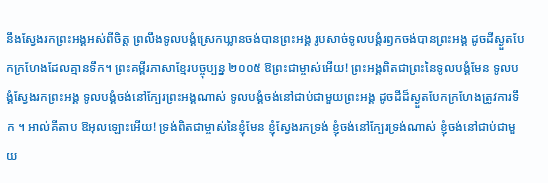នឹងស្វែងរកព្រះអង្គអស់ពីចិត្ត ព្រលឹងទូលបង្គំស្រេកឃ្លានចង់បានព្រះអង្គ រូបសាច់ទូលបង្គំរឭកចង់បានព្រះអង្គ ដូចដីស្ងួតបែកក្រហែងដែលគ្មានទឹក។ ព្រះគម្ពីរភាសាខ្មែរបច្ចុប្បន្ន ២០០៥ ឱព្រះជាម្ចាស់អើយ! ព្រះអង្គពិតជាព្រះនៃទូលបង្គំមែន ទូលបង្គំស្វែងរកព្រះអង្គ ទូលបង្គំចង់នៅក្បែរព្រះអង្គណាស់ ទូលបង្គំចង់នៅជាប់ជាមួយព្រះអង្គ ដូចដីដ៏ស្ងួតបែកក្រហែងត្រូវការទឹក ។ អាល់គីតាប ឱអុលឡោះអើយ! ទ្រង់ពិតជាម្ចាស់នៃខ្ញុំមែន ខ្ញុំស្វែងរកទ្រង់ ខ្ញុំចង់នៅក្បែរទ្រង់ណាស់ ខ្ញុំចង់នៅជាប់ជាមួយ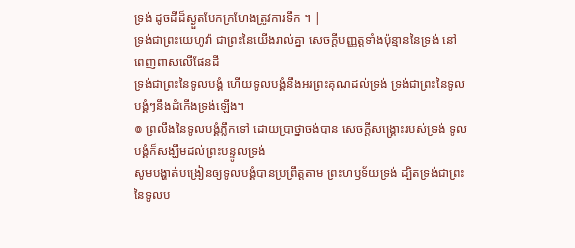ទ្រង់ ដូចដីដ៏ស្ងួតបែកក្រហែងត្រូវការទឹក ។ |
ទ្រង់ជាព្រះយេហូវ៉ា ជាព្រះនៃយើងរាល់គ្នា សេចក្ដីបញ្ញត្តទាំងប៉ុន្មាននៃទ្រង់ នៅពេញពាសលើផែនដី
ទ្រង់ជាព្រះនៃទូលបង្គំ ហើយទូលបង្គំនឹងអរព្រះគុណដល់ទ្រង់ ទ្រង់ជាព្រះនៃទូលបង្គំៗនឹងដំកើងទ្រង់ឡើង។
៙ ព្រលឹងនៃទូលបង្គំភ្លឹកទៅ ដោយប្រាថ្នាចង់បាន សេចក្ដីសង្គ្រោះរបស់ទ្រង់ ទូលបង្គំក៏សង្ឃឹមដល់ព្រះបន្ទូលទ្រង់
សូមបង្ហាត់បង្រៀនឲ្យទូលបង្គំបានប្រព្រឹត្តតាម ព្រះហឫទ័យទ្រង់ ដ្បិតទ្រង់ជាព្រះនៃទូលប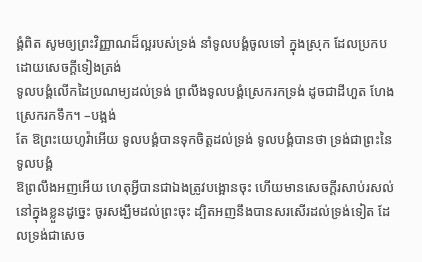ង្គំពិត សូមឲ្យព្រះវិញ្ញាណដ៏ល្អរបស់ទ្រង់ នាំទូលបង្គំចូលទៅ ក្នុងស្រុក ដែលប្រកបដោយសេចក្ដីទៀងត្រង់
ទូលបង្គំលើកដៃប្រណម្យដល់ទ្រង់ ព្រលឹងទូលបង្គំស្រេករកទ្រង់ ដូចជាដីហួត ហែងស្រេករកទឹក។ –បង្អង់
តែ ឱព្រះយេហូវ៉ាអើយ ទូលបង្គំបានទុកចិត្តដល់ទ្រង់ ទូលបង្គំបានថា ទ្រង់ជាព្រះនៃទូលបង្គំ
ឱព្រលឹងអញអើយ ហេតុអ្វីបានជាឯងត្រូវបង្អោនចុះ ហើយមានសេចក្ដីរសាប់រសល់នៅក្នុងខ្លួនដូច្នេះ ចូរសង្ឃឹមដល់ព្រះចុះ ដ្បិតអញនឹងបានសរសើរដល់ទ្រង់ទៀត ដែលទ្រង់ជាសេច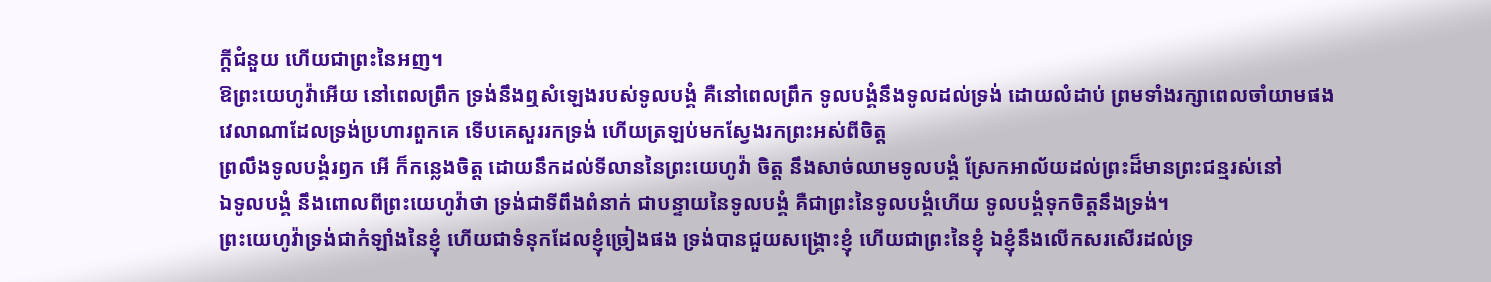ក្ដីជំនួយ ហើយជាព្រះនៃអញ។
ឱព្រះយេហូវ៉ាអើយ នៅពេលព្រឹក ទ្រង់នឹងឮសំឡេងរបស់ទូលបង្គំ គឺនៅពេលព្រឹក ទូលបង្គំនឹងទូលដល់ទ្រង់ ដោយលំដាប់ ព្រមទាំងរក្សាពេលចាំយាមផង
វេលាណាដែលទ្រង់ប្រហារពួកគេ ទើបគេសួររកទ្រង់ ហើយត្រឡប់មកស្វែងរកព្រះអស់ពីចិត្ត
ព្រលឹងទូលបង្គំរឭក អើ ក៏កន្លេងចិត្ត ដោយនឹកដល់ទីលាននៃព្រះយេហូវ៉ា ចិត្ត នឹងសាច់ឈាមទូលបង្គំ ស្រែកអាល័យដល់ព្រះដ៏មានព្រះជន្មរស់នៅ
ឯទូលបង្គំ នឹងពោលពីព្រះយេហូវ៉ាថា ទ្រង់ជាទីពឹងពំនាក់ ជាបន្ទាយនៃទូលបង្គំ គឺជាព្រះនៃទូលបង្គំហើយ ទូលបង្គំទុកចិត្តនឹងទ្រង់។
ព្រះយេហូវ៉ាទ្រង់ជាកំឡាំងនៃខ្ញុំ ហើយជាទំនុកដែលខ្ញុំច្រៀងផង ទ្រង់បានជួយសង្គ្រោះខ្ញុំ ហើយជាព្រះនៃខ្ញុំ ឯខ្ញុំនឹងលើកសរសើរដល់ទ្រ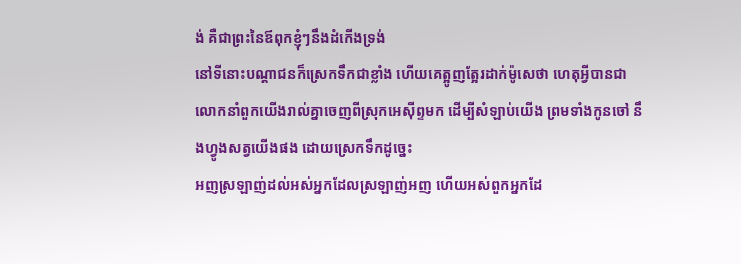ង់ គឺជាព្រះនៃឪពុកខ្ញុំៗនឹងដំកើងទ្រង់
នៅទីនោះបណ្តាជនក៏ស្រេកទឹកជាខ្លាំង ហើយគេត្អូញត្អែរដាក់ម៉ូសេថា ហេតុអ្វីបានជាលោកនាំពួកយើងរាល់គ្នាចេញពីស្រុកអេស៊ីព្ទមក ដើម្បីសំឡាប់យើង ព្រមទាំងកូនចៅ នឹងហ្វូងសត្វយើងផង ដោយស្រេកទឹកដូច្នេះ
អញស្រឡាញ់ដល់អស់អ្នកដែលស្រឡាញ់អញ ហើយអស់ពួកអ្នកដែ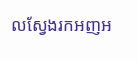លស្វែងរកអញអ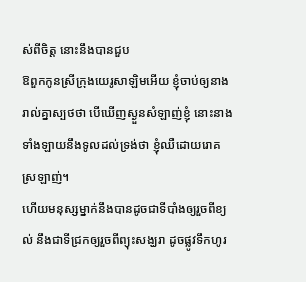ស់ពីចិត្ត នោះនឹងបានជួប
ឱពួកកូនស្រីក្រុងយេរូសាឡិមអើយ ខ្ញុំចាប់ឲ្យនាងរាល់គ្នាស្បថថា បើឃើញស្ងួនសំឡាញ់ខ្ញុំ នោះនាងទាំងឡាយនឹងទូលដល់ទ្រង់ថា ខ្ញុំឈឺដោយរោគស្រឡាញ់។
ហើយមនុស្សម្នាក់នឹងបានដូចជាទីបាំងឲ្យរួចពីខ្យល់ នឹងជាទីជ្រកឲ្យរួចពីព្យុះសង្ឃរា ដូចផ្លូវទឹកហូរ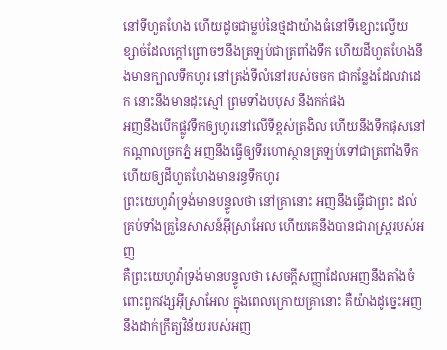នៅទីហួតហែង ហើយដូចជាម្លប់នៃថ្មដាយ៉ាងធំនៅទីខ្សោះល្វើយ
ខ្សាច់ដែលក្តៅព្រោចៗនឹងត្រឡប់ជាត្រពាំងទឹក ហើយដីហួតហែងនឹងមានក្បាលទឹកហូរ នៅត្រង់ទីលំនៅរបស់ចចក ជាកន្លែងដែលវាដេក នោះនឹងមានដុះស្មៅ ព្រមទាំងបបុស នឹងកក់ផង
អញនឹងបើកផ្លូវទឹកឲ្យហូរនៅលើទីខ្ពស់ត្រងិល ហើយនឹងទឹកផុសនៅកណ្តាលច្រកភ្នំ អញនឹងធ្វើឲ្យទីរហោស្ថានត្រឡប់ទៅជាត្រពាំងទឹក ហើយឲ្យដីហួតហែងមានរន្ធទឹកហូរ
ព្រះយេហូវ៉ាទ្រង់មានបន្ទូលថា នៅគ្រានោះ អញនឹងធ្វើជាព្រះ ដល់គ្រប់ទាំងគ្រួនៃសាសន៍អ៊ីស្រាអែល ហើយគេនឹងបានជារាស្ត្ររបស់អញ
គឺព្រះយេហូវ៉ាទ្រង់មានបន្ទូលថា សេចក្ដីសញ្ញាដែលអញនឹងតាំងចំពោះពួកវង្សអ៊ីស្រាអែល ក្នុងពេលក្រោយគ្រានោះ គឺយ៉ាងដូច្នេះអញនឹងដាក់ក្រឹត្យវិន័យរបស់អញ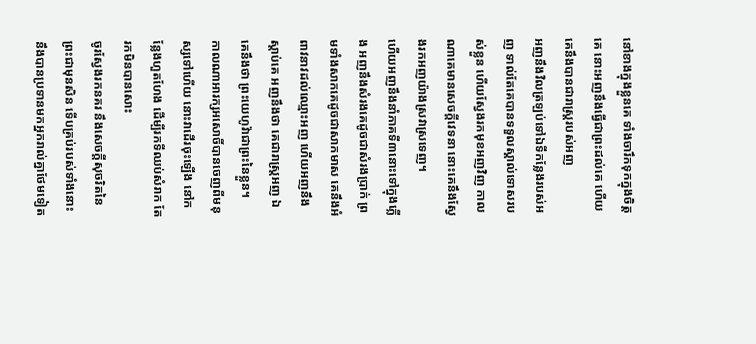នៅខាងក្នុងខ្លួនគេ ទាំងចារឹកទុកក្នុងចិត្តគេ នោះអញនឹងធ្វើជាព្រះដល់គេ ហើយគេនឹងបានជារាស្ត្ររបស់អញ
អញនឹងវិលត្រឡប់ទៅឯទីកន្លែងរបស់អញ ទាល់តែគេបានទទួលស្គាល់ទោសរបស់ខ្លួន ហើយស្វែងរកមុខអញវិញ កាលណាគេមានសេចក្ដីវេទនា នោះគេនឹងស្វែងរកអញយ៉ាងស្រវាស្រទេញ។
ហើយអញនឹងនាំភាគទី៣នោះទៅក្នុងភ្លើង អញនឹងសំរងគេដូចជាសំរងប្រាក់ ព្រមទាំងសាកគេដូចជាសាកមាស គេនឹងអំពាវនាវដល់ឈ្មោះអញ ហើយអញនឹងស្តាប់គេ អញនឹងថា គេជារាស្ត្រអញ ឯគេនឹងថា ព្រះយេហូវ៉ាជាព្រះនៃខ្លួន។
កាលណាអារក្សអសោចិ៍បានចេញពីមនុស្សទៅហើយ នោះវាដើរចុះឡើង នៅកន្លែងហួតហែង ដើម្បីរកទីឈប់សំរាក តែរកមិនបានសោះ
ចូរស្វែងរកនគរ នឹងសេចក្ដីសុចរិតនៃព្រះជាមុនសិន ទើបគ្រប់របស់ទាំងនោះ នឹងបានប្រទានមកអ្នករាល់គ្នាថែមទៀត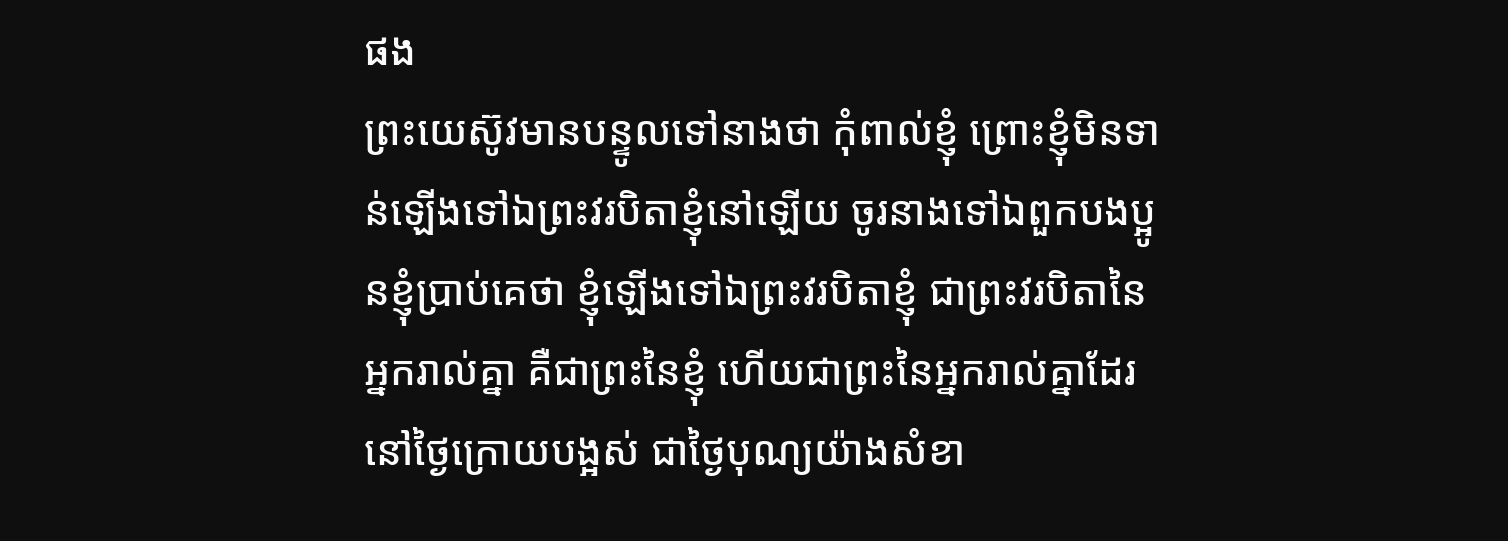ផង
ព្រះយេស៊ូវមានបន្ទូលទៅនាងថា កុំពាល់ខ្ញុំ ព្រោះខ្ញុំមិនទាន់ឡើងទៅឯព្រះវរបិតាខ្ញុំនៅឡើយ ចូរនាងទៅឯពួកបងប្អូនខ្ញុំប្រាប់គេថា ខ្ញុំឡើងទៅឯព្រះវរបិតាខ្ញុំ ជាព្រះវរបិតានៃអ្នករាល់គ្នា គឺជាព្រះនៃខ្ញុំ ហើយជាព្រះនៃអ្នករាល់គ្នាដែរ
នៅថ្ងៃក្រោយបង្អស់ ជាថ្ងៃបុណ្យយ៉ាងសំខា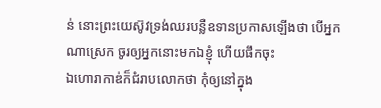ន់ នោះព្រះយេស៊ូវទ្រង់ឈរបន្លឺឧទានប្រកាសឡើងថា បើអ្នកណាស្រេក ចូរឲ្យអ្នកនោះមកឯខ្ញុំ ហើយផឹកចុះ
ឯហោរាកាឌ់ក៏ជំរាបលោកថា កុំឲ្យនៅក្នុង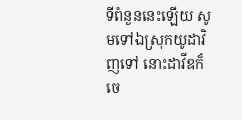ទីពំនួននេះឡើយ សូមទៅឯស្រុកយូដាវិញទៅ នោះដាវីឌក៏ចេ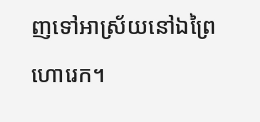ញទៅអាស្រ័យនៅឯព្រៃហោរេក។